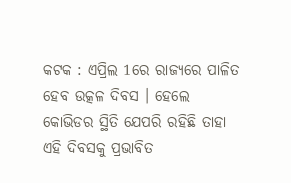କଟକ : ଏପ୍ରିଲ 1ରେ ରାଜ୍ୟରେ ପାଳିତ ହେବ ଉତ୍କଳ ଦିବସ । ହେଲେ କୋଭିଡର ସ୍ଥିତି ଯେପରି ରହିଛି ତାହା ଏହି ଦିବସକୁ ପ୍ରଭାବିତ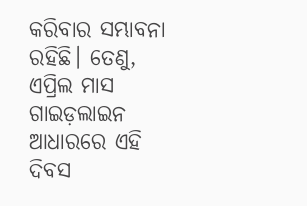କରିବାର ସମ୍ଭାବନା ରହିଛି। ତେଣୁ, ଏପ୍ରିଲ ମାସ ଗାଇଡ଼ଲାଇନ ଆଧାରରେ ଏହି ଦିବସ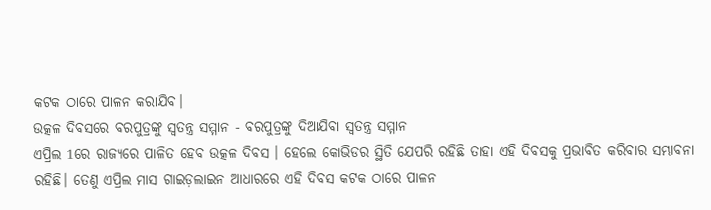କଟକ ଠାରେ ପାଳନ କରାଯିବ।
ଉତ୍କଳ ଦିବସରେ ବରପୁତ୍ରଙ୍କୁ ସ୍ୱତନ୍ତ୍ର ସମ୍ମାନ - ବରପୁତ୍ରଙ୍କୁ ଦିଆଯିବା ସ୍ୱତନ୍ତ୍ର ସମ୍ମାନ
ଏପ୍ରିଲ 1ରେ ରାଜ୍ୟରେ ପାଳିତ ହେବ ଉତ୍କଳ ଦିବସ । ହେଲେ କୋଭିଡର ସ୍ଥିତି ଯେପରି ରହିଛି ତାହା ଏହି ଦିବସକୁ ପ୍ରଭାବିତ କରିବାର ସମ୍ଭାବନା ରହିଛି। ତେଣୁ ଏପ୍ରିଲ ମାସ ଗାଇଡ଼ଲାଇନ ଆଧାରରେ ଏହି ଦିବସ କଟକ ଠାରେ ପାଳନ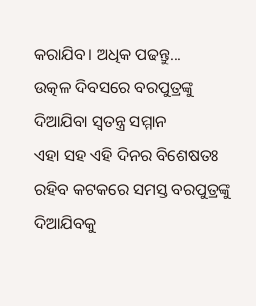କରାଯିବ। ଅଧିକ ପଢନ୍ତୁ...
ଉତ୍କଳ ଦିବସରେ ବରପୁତ୍ରଙ୍କୁ ଦିଆଯିବା ସ୍ୱତନ୍ତ୍ର ସମ୍ମାନ
ଏହା ସହ ଏହି ଦିନର ବିଶେଷତଃ ରହିବ କଟକରେ ସମସ୍ତ ବରପୁତ୍ରଙ୍କୁ ଦିଆଯିବକୁ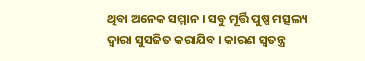ଥିବା ଅନେକ ସମ୍ମାନ । ସବୁ ମୂର୍ତ୍ତି ପୁଷ୍ପ ମତ୍ସଲ୍ୟ ଦ୍ବାରା ସୁସଜିତ କରାଯିବ । କାରଣ ସ୍ବତନ୍ତ୍ର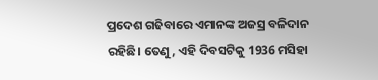ପ୍ରଦେଶ ଗଢିବାରେ ଏମାନଙ୍କ ଅଜସ୍ର ବଳିଦାନ ରହିଛି। ତେଣୁ, ଏହି ଦିବସଟିକୁ 1936 ମସିହା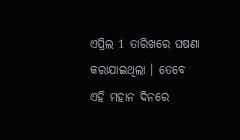ଏପ୍ରିଲ 1 ତାରିଖରେ ଘଷଣା କରାଯାଇଥିଲା । ତେବେ ଏହି ମହାନ ଦିନରେ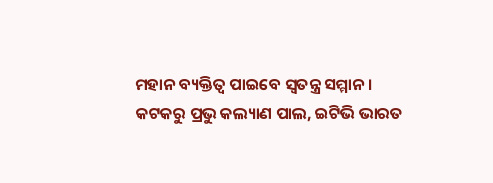ମହାନ ବ୍ୟକ୍ତିତ୍ବ ପାଇବେ ସ୍ବତନ୍ତ୍ର ସମ୍ମାନ ।
କଟକରୁ ପ୍ରଭୁ କଲ୍ୟାଣ ପାଲ, ଇଟିଭି ଭାରତ